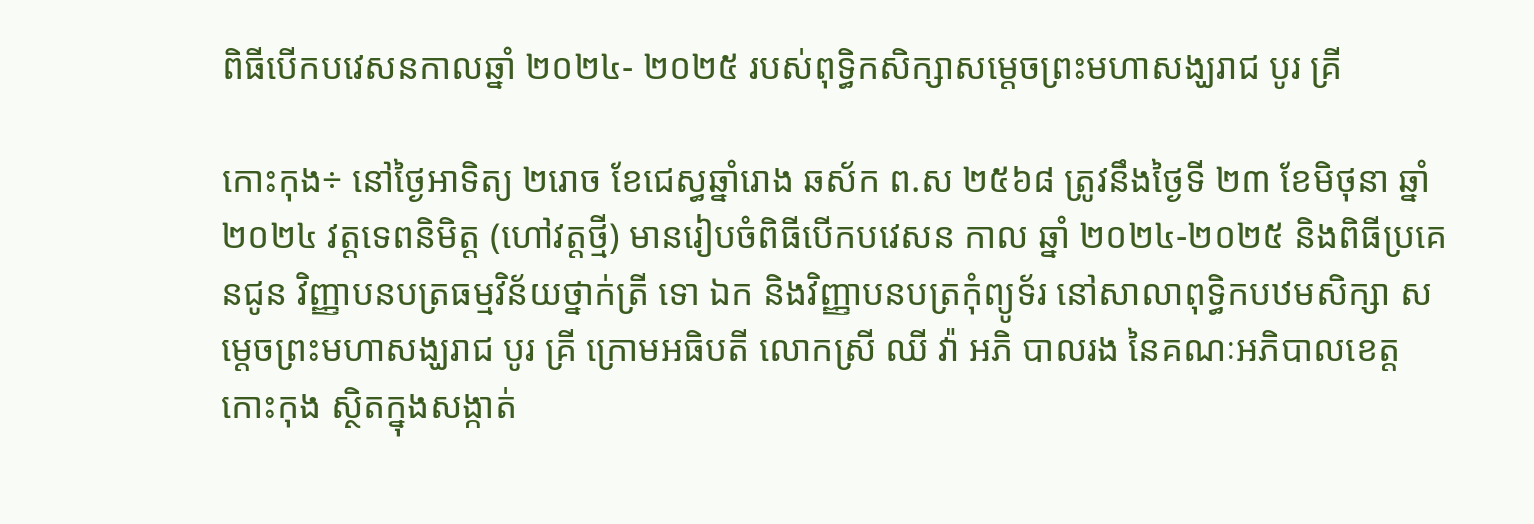ពិធីបើកបវេសនកាលឆ្នាំ ២០២៤- ២០២៥ របស់ពុទ្ធិកសិក្សាសម្ដេចព្រះមហាសង្ឃរាជ បូរ គ្រី

កោះកុង÷ នៅថ្ងៃអាទិត្យ ២រោច ខែជេស្ធឆ្នាំរោង ឆស័ក ព.ស ២៥៦៨ ត្រូវនឹងថ្ងៃទី ២៣ ខែមិថុនា ឆ្នាំ ២០២៤ វត្តទេពនិមិត្ត (ហៅវត្តថ្មី) មានរៀបចំពិធីបើកបវេសន កាល ឆ្នាំ ២០២៤-២០២៥ និងពិធីប្រគេនជូន វិញ្ញាបនបត្រធម្មវិន័យថ្នាក់ត្រី ទោ ឯក និងវិញ្ញាបនបត្រកុំព្យូទ័រ នៅសាលាពុទ្ធិកបឋមសិក្សា សម្ដេចព្រះមហាសង្ឃរាជ បូរ គ្រី ក្រោមអធិបតី លោកស្រី ឈី វ៉ា អភិ បាលរង នៃគណៈអភិបាលខេត្តកោះកុង ស្ថិតក្នុងសង្កាត់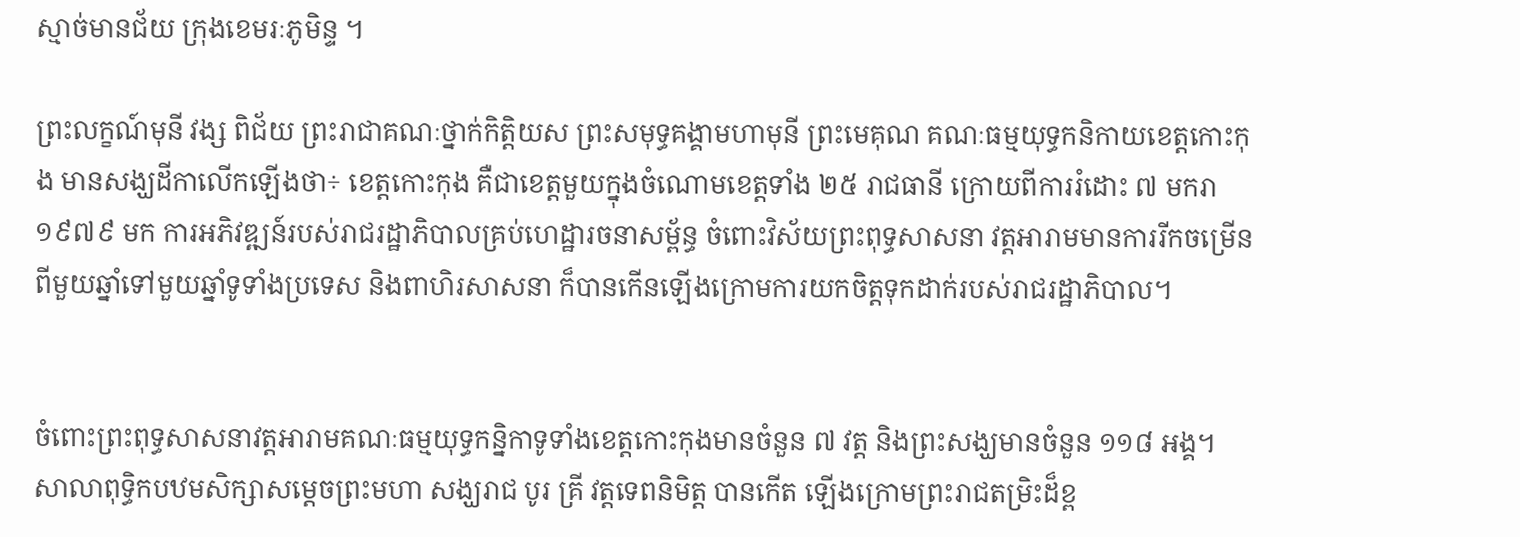ស្មាច់មានជ័យ ក្រុងខេមរៈភូមិន្ទ ។

ព្រះលក្ខណ៍មុនី វង្ស ពិជ័យ ព្រះរាជាគណៈថ្នាក់កិត្តិយស ព្រះសមុទ្ធគង្គាមហាមុនី ព្រះមេគុណ គណៈធម្មយុទ្ធកនិកាយខេត្តកោះកុង មានសង្ឃដីកាលើកឡើងថា÷ ខេត្តកោះកុង គឺជាខេត្តមួយក្នុងចំណោមខេត្តទាំង ២៥ រាជធានី ក្រោយពីការរំដោះ ៧ មករា ១៩៧៩ មក ការអភិវឌ្ឍន៍របស់រាជរដ្ឋាភិបាលគ្រប់ហេដ្ឋារចនាសម្ព័ន្ធ ចំពោះវិស័យព្រះពុទ្ធសាសនា វត្តអារាមមានការរីកចម្រើនពីមួយឆ្នាំទៅមួយឆ្នាំទូទាំងប្រទេស និងពាហិរសាសនា ក៏បានកើនឡើងក្រោមការយកចិត្តទុកដាក់របស់រាជរដ្ឋាភិបាល។


ចំពោះព្រះពុទ្ធសាសនាវត្តអារាមគណៈធម្មយុទ្ធកន្និកាទូទាំងខេត្តកោះកុងមានចំនួន ៧ វត្ត និងព្រះសង្ឃមានចំនួន ១១៨ អង្គ។
សាលាពុទ្ធិកបឋមសិក្សាសម្ដេចព្រះមហា សង្ឃរាជ បូរ គ្រី វត្តទេពនិមិត្ត បានកើត ឡើងក្រោមព្រះរាជតម្រិះដ៏ខ្ព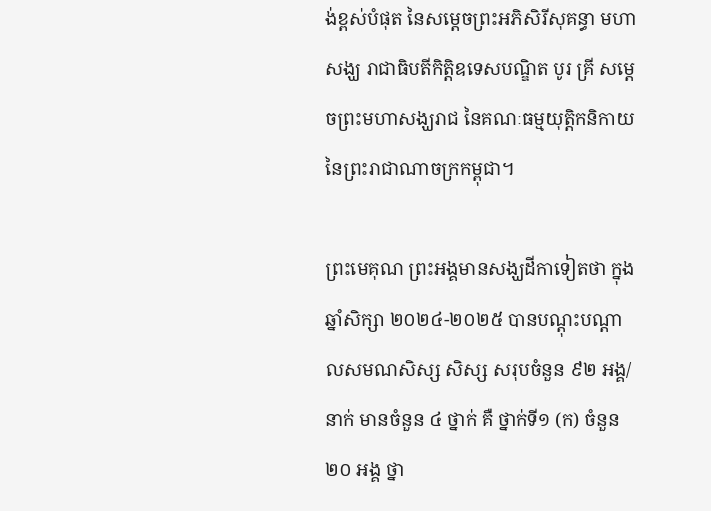ង់ខ្ពស់បំផុត នៃសម្ដេចព្រះអភិសិរីសុគន្ធា មហាសង្ឃ រាជាធិបតីកិត្តិឧទេសបណ្ឌិត បូរ គ្រី សម្ដេចព្រះមហាសង្ឃរាជ នៃគណៈធម្មយុត្តិកនិកាយ នៃព្រះរាជាណាចក្រកម្ពុជា។

ព្រះមេគុណ ព្រះអង្គមានសង្ឃដីកាទៀតថា ក្នុងឆ្នាំសិក្សា ២០២៤-២០២៥ បានបណ្ដុះបណ្ដាលសមណសិស្ស សិស្ស សរុបចំនួន ៩២ អង្គ/នាក់ មានចំនួន ៤ ថ្នាក់ គឺ ថ្នាក់ទី១ (ក) ចំនួន ២០ អង្គ ថ្នា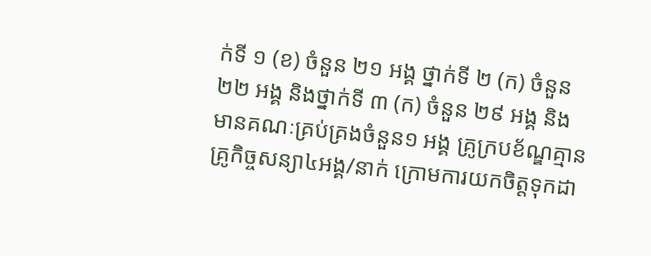ក់ទី ១ (ខ) ចំនួន ២១ អង្គ ថ្នាក់ទី ២ (ក) ចំនួន ២២ អង្គ និងថ្នាក់ទី ៣ (ក) ចំនួន ២៩ អង្គ និងមានគណៈគ្រប់គ្រងចំនួន១ អង្គ គ្រូក្របខ័ណ្ឌគ្មាន គ្រូកិច្ចសន្យា៤អង្គ/នាក់ ក្រោមការយកចិត្តទុកដា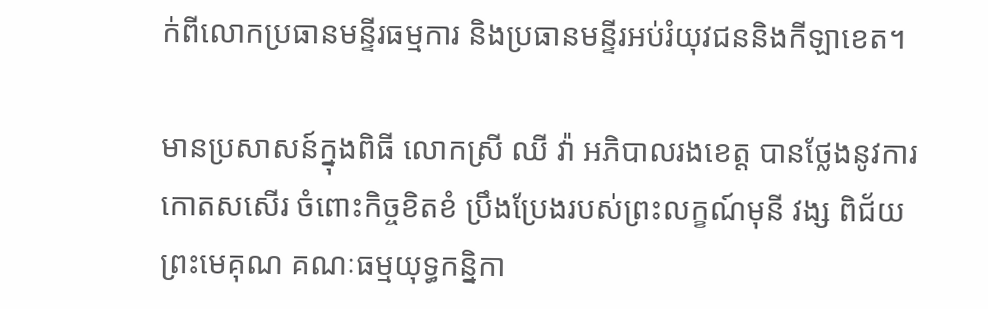ក់ពីលោកប្រធានមន្ទីរធម្មការ និងប្រធានមន្ទីរអប់រំយុវជននិងកីឡាខេត។

មានប្រសាសន៍ក្នុងពិធី លោកស្រី ឈី វ៉ា អភិបាលរងខេត្ត បានថ្លែងនូវការកោតសសើរ ចំពោះកិច្ចខិតខំ ប្រឹងប្រែងរបស់ព្រះលក្ខណ៍មុនី វង្ស ពិជ័យ ព្រះមេគុណ គណៈធម្មយុទ្ធកន្និកា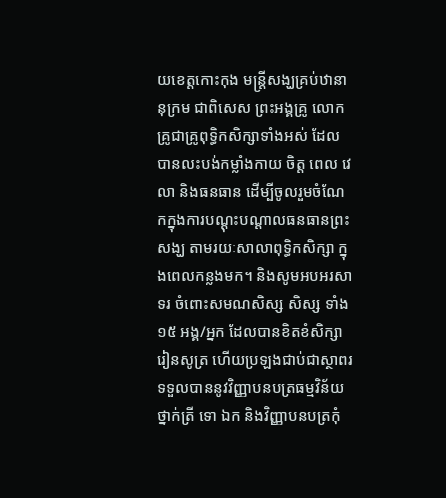យខេត្តកោះកុង មន្ត្រីសង្ឃគ្រប់ឋានានុក្រម ជាពិសេស ព្រះអង្គគ្រូ លោកគ្រូជាគ្រូពុទ្ធិកសិក្សាទាំងអស់ ដែលបានលះបង់កម្លាំងកាយ ចិត្ត ពេល វេលា និងធនធាន ដើម្បីចូលរួមចំណែកក្នុងការបណ្ដុះបណ្ដាលធនធានព្រះសង្ឃ តាមរយៈសាលាពុទ្ធិកសិក្សា ក្នុងពេលកន្លងមក។ និងសូមអបអរសាទរ ចំពោះសមណសិស្ស សិស្ស ទាំង ១៥ អង្គ/អ្នក ដែលបានខិតខំសិក្សារៀនសូត្រ ហើយប្រឡងជាប់ជាស្ថាពរ ទទួលបាននូវវិញ្ញាបនបត្រធម្មវិន័យថ្នាក់ត្រី ទោ ឯក និងវិញ្ញាបនបត្រកុំ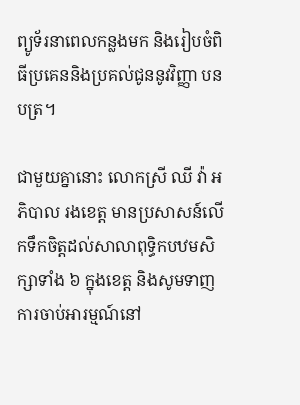ព្យូទ័រនាពេលកន្លងមក និងរៀបចំពិធីប្រគេននិងប្រគល់ជូននូវវិញ្ញា បនបត្រ។

ជាមួយគ្នានោះ លោកស្រី ឈី វ៉ា អភិបាល រងខេត្ត មានប្រសាសន៍លើកទឹកចិត្តដល់សាលាពុទ្ធិកបឋមសិក្សាទាំង ៦ ក្នុងខេត្ត និងសូមទាញការចាប់អារម្មណ៍នៅ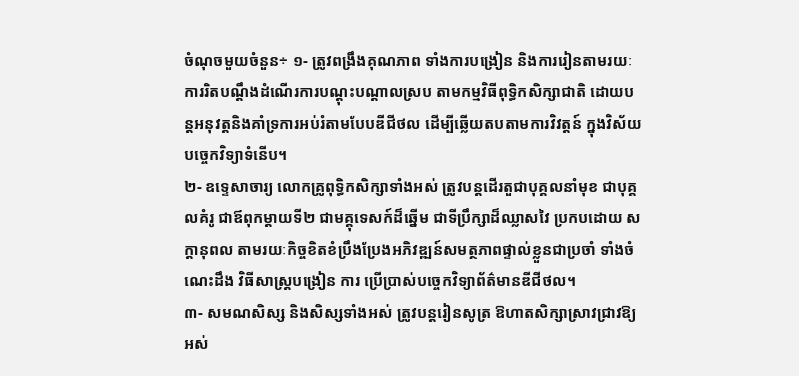ចំណុចមួយចំនួន÷ ១- ត្រូវពង្រឹងគុណភាព ទាំងការបង្រៀន និងការរៀនតាមរយៈការរិតបណ្តឹងដំណើរការបណ្ដុះបណ្ដាលស្រប តាមកម្មវិធីពុទ្ធិកសិក្សាជាតិ ដោយបន្តអនុវត្តនិងគាំទ្រការអប់រំតាមបែបឌីជីថល ដើម្បីឆ្លើយតបតាមការវិវត្តន៍ ក្នុងវិស័យបច្ចេកវិទ្យាទំនើប។
២- ឧទ្ទេសាចារ្យ លោកគ្រូពុទ្ធិកសិក្សាទាំងអស់ ត្រូវបន្តដើរតួជាបុគ្គលនាំមុខ ជាបុគ្គលគំរូ ជាឪពុកម្ដាយទី២ ជាមគ្គុទេសក៍ដ៏ឆ្នើម ជាទីប្រឹក្សាដ៏ឈ្លាសវៃ ប្រកបដោយ សក្តានុពល តាមរយៈកិច្ចខិតខំប្រឹងប្រែងអភិវឌ្ឍន៍សមត្ថភាពផ្ទាល់ខ្លួនជាប្រចាំ ទាំងចំណេះដឹង វិធីសាស្ត្របង្រៀន ការ ប្រើប្រាស់បច្ចេកវិទ្យាព័ត៌មានឌីជីថល។
៣- សមណសិស្ស និងសិស្សទាំងអស់ ត្រូវបន្តរៀនសូត្រ ឱហាតសិក្សាស្រាវជ្រាវឱ្យអស់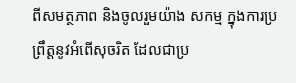ពីសមត្ថភាព និងចូលរួមយ៉ាង សកម្ម ក្នុងការប្រព្រឹត្តនូវអំពើសុចរិត ដែលជាប្រ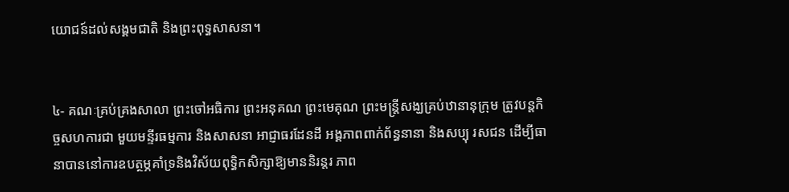យោជន៍ដល់សង្គមជាតិ និងព្រះពុទ្ធសាសនា។


៤- គណៈគ្រប់គ្រងសាលា ព្រះចៅអធិការ ព្រះអនុគណ ព្រះមេគុណ ព្រះមន្ត្រីសង្ឃគ្រប់ឋានានុក្រុម ត្រូវបន្តកិច្ចសហការជា មួយមន្ទីរធម្មការ និងសាសនា អាជ្ញាធរដែនដី អង្គភាពពាក់ព័ន្ធនានា និងសប្បុ រសជន ដើម្បីធានាបាននៅការឧបត្ថម្ភគាំទ្រនិងវិស័យពុទ្ធិកសិក្សាឱ្យមាននិរន្តរ ភាព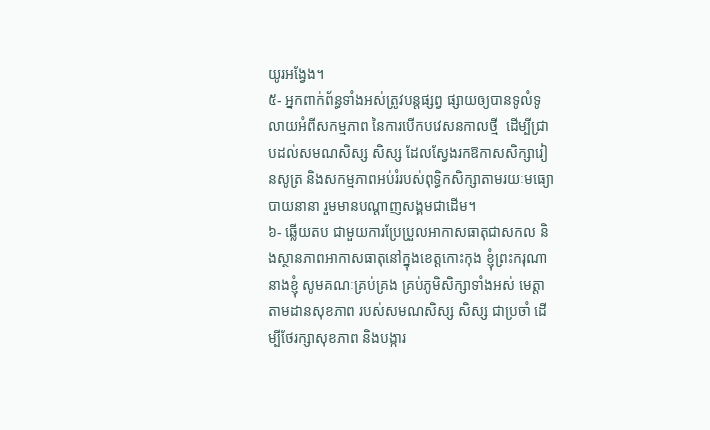យូរអង្វែង។
៥- អ្នកពាក់ព័ន្ធទាំងអស់ត្រូវបន្តផ្សព្វ ផ្សាយឲ្យបានទូលំទូលាយអំពីសកម្មភាព នៃការបើកបវេសនកាលថ្មី  ដើម្បីជ្រាបដល់សមណសិស្ស សិស្ស ដែលស្វែងរកឱកាសសិក្សារៀនសូត្រ និងសកម្មភាពអប់រំរបស់ពុទ្ធិកសិក្សាតាមរយៈមធ្យោ បាយនានា រួមមានបណ្ដាញសង្គមជាដើម។
៦- ឆ្លើយតប ជាមួយការប្រែប្រួលអាកាសធាតុជាសកល និងស្ថានភាពអាកាសធាតុនៅក្នុងខេត្តកោះកុង ខ្ញុំព្រះករុណា នាងខ្ញុំ សូមគណៈគ្រប់គ្រង គ្រប់ភូមិសិក្សាទាំងអស់ មេត្តាតាមដានសុខភាព របស់សមណសិស្ស សិស្ស ជាប្រចាំ ដើម្បីថែរក្សាសុខភាព និងបង្ការ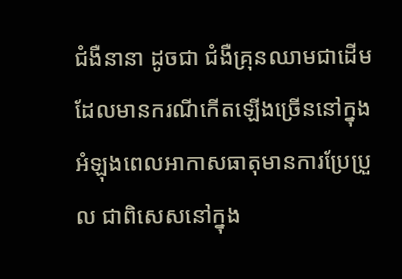ជំងឺនានា ដូចជា ជំងឺគ្រុនឈាមជាដើម ដែលមានករណីកើតឡើងច្រើននៅក្នុងអំឡុងពេលអាកាសធាតុមានការប្រែប្រួល ជាពិសេសនៅក្នុង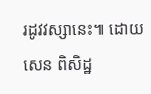រដូវវស្សានេះ៕ ដោយ សេន ពិសិដ្ឋ